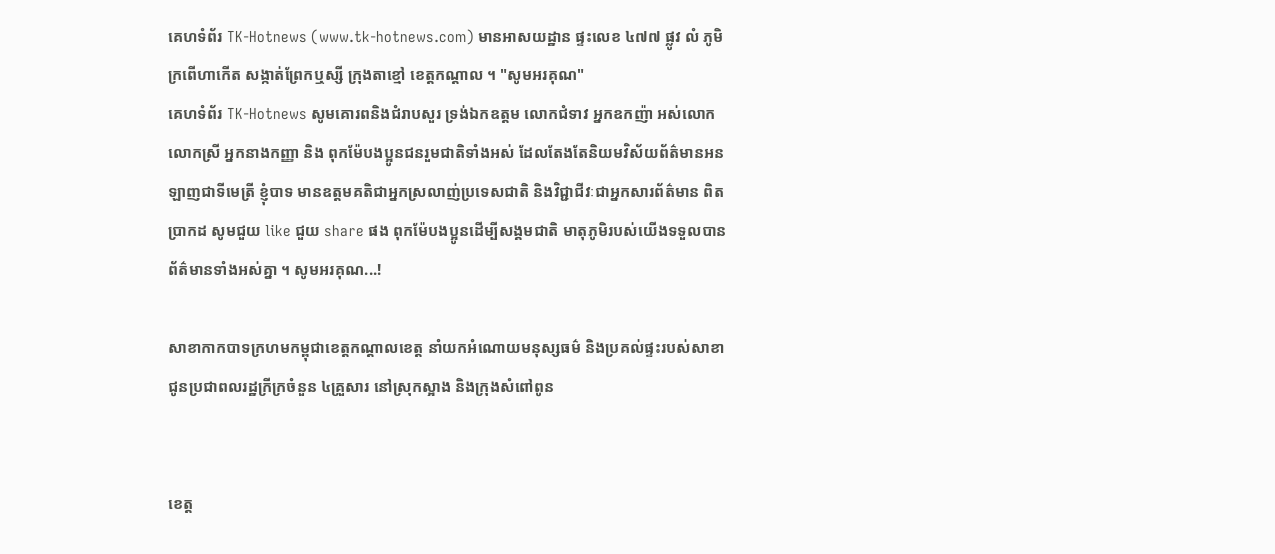គេហទំព័រ TK-Hotnews (www.tk-hotnews.com) មានអាសយដ្ឋាន ផ្ទះលេខ ៤៧៧ ផ្លូវ លំ ភូមិក្រពើហាកើត សង្កាត់ព្រែកឬស្សី ក្រុងតាខ្មៅ ខេត្តកណ្តាល ។ "សូមអរគុណ"
គេហទំព័រ TK-Hotnews សូមគោរពនិងជំរាបសួរ ទ្រង់ឯកឧត្តម លោកជំទាវ អ្នកឧកញ៉ា អស់លោក លោកស្រី អ្នកនាងកញ្ញា និង ពុកម៉ែបងប្អូនជនរួមជាតិទាំងអស់ ដែលតែងតែនិយមវិស័យព័ត៌មានអនឡាញជាទីមេត្រី ខ្ញុំបាទ មានឧត្តមគតិជាអ្នកស្រលាញ់ប្រទេសជាតិ និងវិជ្ជាជីវៈជាអ្នកសារព័ត៌មាន ពិតប្រាកដ សូមជួយ like ជួយ share ផង ពុកម៉ែបងប្អូនដើម្បីសង្គមជាតិ មាតុភូមិរបស់យើងទទួលបានព័ត៌មានទាំងអស់គ្នា ។ សូមអរគុណ...!

សាខាកាកបាទក្រហមកម្ពុជាខេត្តកណ្ដាលខេត្ត នាំយកអំណោយមនុស្សធម៌ និងប្រគល់ផ្ទះរបស់សាខាជូនប្រជាពលរដ្ឋក្រីក្រចំនួន ៤គ្រួសារ នៅស្រុកស្អាង និងក្រុងសំពៅពូន


ខេត្ត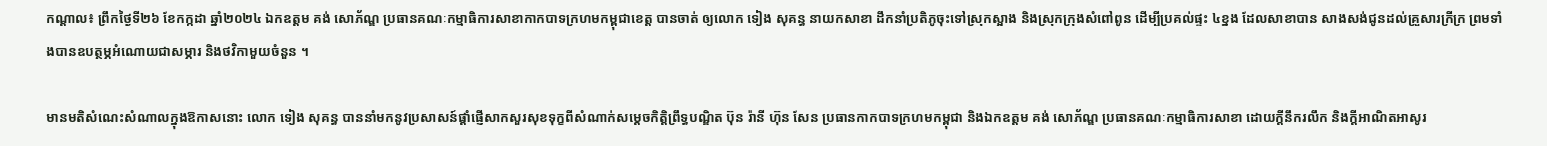កណ្ដាល៖ ព្រឹកថ្ងៃទី២៦ ខែកក្កដា ឆ្នាំ២០២៤ ឯកឧត្តម គង់ សោភ័ណ្ឌ ប្រធានគណៈកម្មាធិការសាខាកាកបាទក្រហមកម្ពុជាខេត្ត បានចាត់ ឲ្យលោក ទៀង សុគន្ធ នាយកសាខា ដឹកនាំប្រតិភូចុះទៅស្រុកស្អាង និងស្រុកក្រុងសំពៅពូន ដើម្បីប្រគល់ផ្ទះ ៤ខ្នង ដែលសាខាបាន សាងសង់ជូនដល់គ្រួសារក្រីក្រ ព្រមទាំងបានឧបត្ថម្ភអំណោយជាសម្ភារ និងថវិកាមួយចំនួន ។

មានមតិសំណេះសំណាលក្នុងឱកាសនោះ លោក ទៀង សុគន្ធ បាននាំមកនូវប្រសាសន៍ផ្ដាំផ្ញើសាកសួរសុខទុក្ខពីសំណាក់សម្ដេចកិតិ្តព្រឹទ្ធបណ្ឌិត ប៊ុន រ៉ានី ហ៊ុន សែន ប្រធានកាកបាទក្រហមកម្ពុជា និងឯកឧត្តម គង់ សោភ័ណ្ឌ ប្រធានគណៈកម្មាធិការសាខា ដោយក្ដីនឹករលឹក និងក្តីអាណិតអាសូរ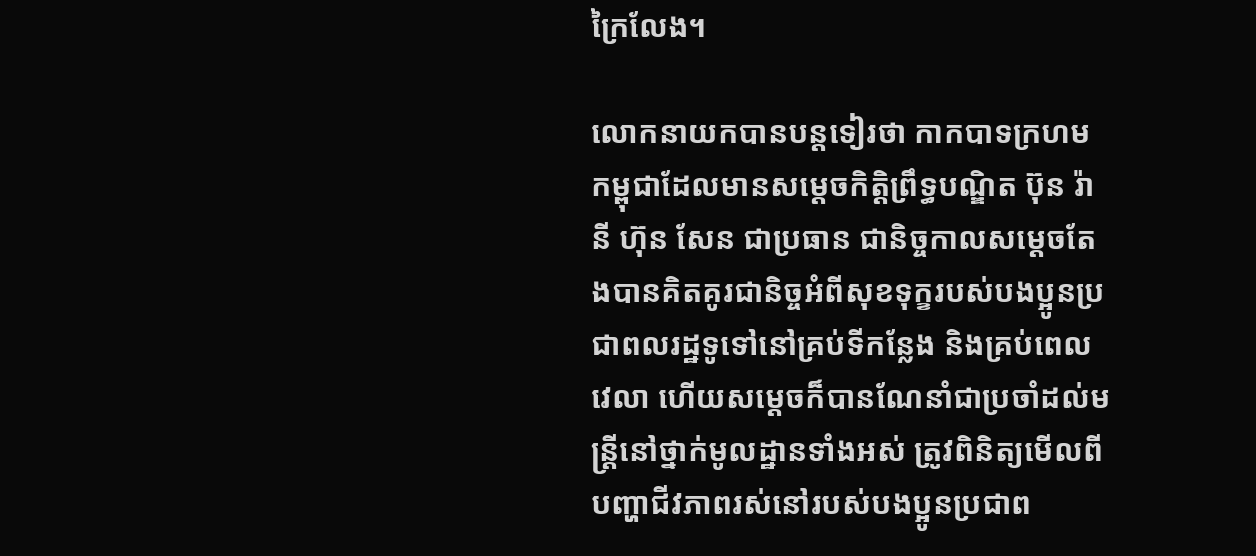ក្រៃលែង។

លោកនាយកបានបន្តទៀរថា កាកបាទក្រហមកម្ពុជាដែលមានសម្តេចកិត្តិព្រឹទ្ធបណ្ឌិត ប៊ុន រ៉ានី ហ៊ុន សែន ជាប្រធាន ជានិច្ចកាលសម្ដេចតែងបានគិតគូរជានិច្ចអំពីសុខទុក្ខរបស់បងប្អូនប្រជាពលរដ្ឋទូទៅនៅគ្រប់ទីកន្លែង និងគ្រប់ពេលវេលា ហើយសម្តេចក៏បានណែនាំជាប្រចាំដល់មន្រ្តីនៅថ្នាក់មូលដ្ឋានទាំងអស់ ត្រូវពិនិត្យមើលពីបញ្ហាជីវភាពរស់នៅរបស់បងប្អូនប្រជាព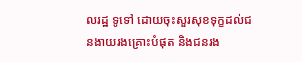លរដ្ឋ ទូទៅ ដោយចុះសួរសុខទុក្ខដល់ជនងាយរងគ្រោះបំផុត និងជនរង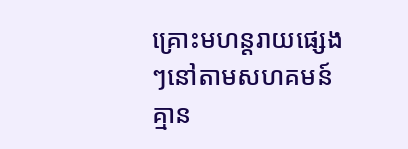គ្រោះមហន្តរាយផ្សេងៗនៅតាមសហគមន៍ គ្មាន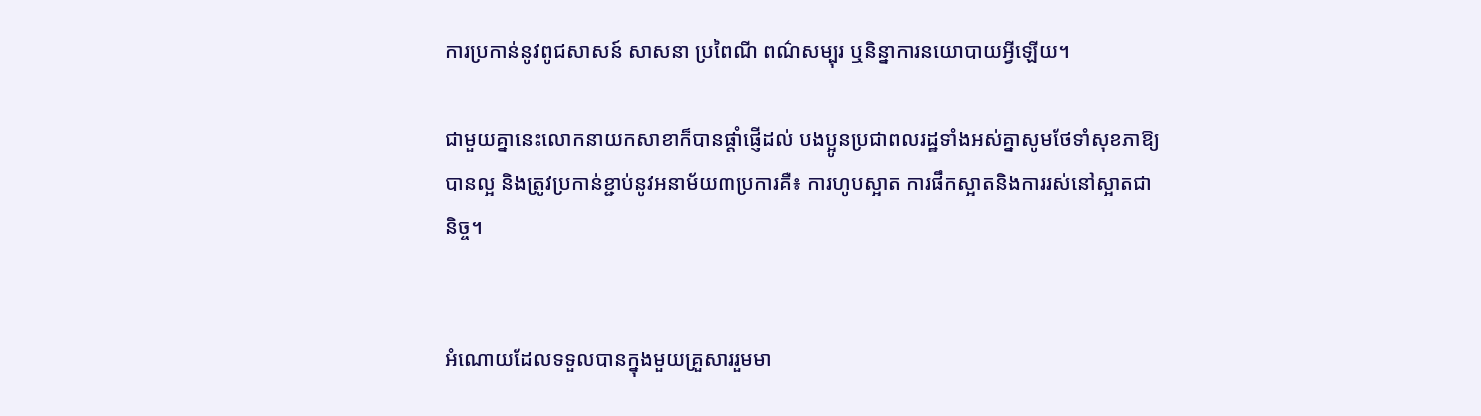ការប្រកាន់នូវពូជសាសន៍ សាសនា ប្រពៃណី ពណ៌សម្បុរ ឬនិន្នាការនយោបាយអ្វីឡើយ។

ជាមួយគ្នានេះលោកនាយកសាខាក៏បានផ្ដាំផ្ញើដល់ បងប្អូនប្រជាពលរដ្ឋទាំងអស់គ្នាសូមថែទាំសុខភាឱ្យបានល្អ និងត្រូវប្រកាន់ខ្ជាប់នូវអនាម័យ៣ប្រការគឺ៖ ការហូបស្អាត ការផឹកស្អាតនិងការរស់នៅស្អាតជានិច្ច។


អំណោយដែលទទួលបានក្នុងមួយគ្រួសាររួមមា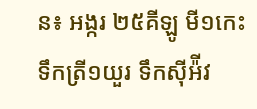ន៖ អង្ករ ២៥គីឡូ មី១កេះ ទឹកត្រី១យួរ ទឹកស៊ីអ៉ីវ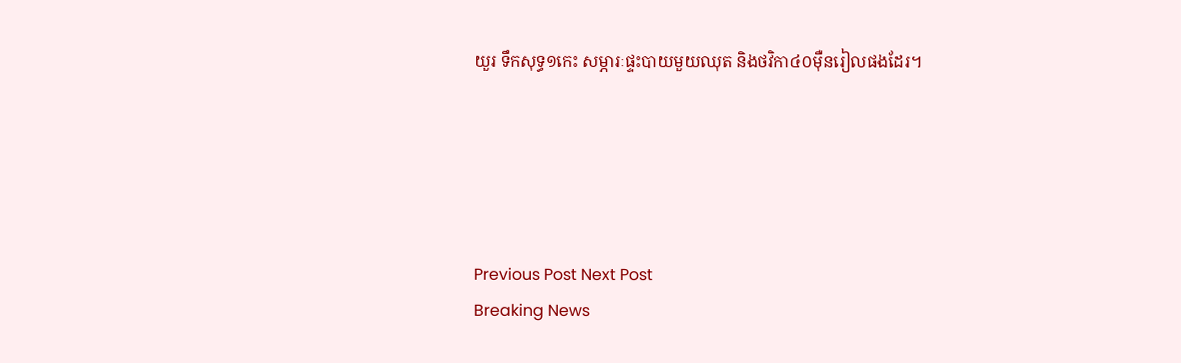យួរ ទឹកសុទ្ធ១កេះ សម្ភារៈផ្ទះបាយមួយឈុត និងថវិកា៤០ម៉ឺនរៀលផងដែរ។





Previous Post Next Post
Breaking News